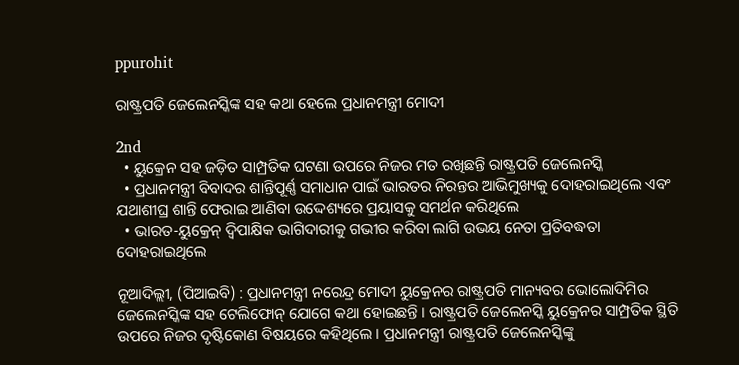ppurohit

ରାଷ୍ଟ୍ରପତି ଜେଲେନସ୍କିଙ୍କ ସହ କଥା ହେଲେ ପ୍ରଧାନମନ୍ତ୍ରୀ ମୋଦୀ

2nd
  • ୟୁକ୍ରେନ ସହ ଜଡ଼ିତ ସାମ୍ପ୍ରତିକ ଘଟଣା ଉପରେ ନିଜର ମତ ରଖିଛନ୍ତି ରାଷ୍ଟ୍ରପତି ଜେଲେନସ୍କି
  • ପ୍ରଧାନମନ୍ତ୍ରୀ ବିବାଦର ଶାନ୍ତିପୂର୍ଣ୍ଣ ସମାଧାନ ପାଇଁ ଭାରତର ନିରନ୍ତର ଆଭିମୁଖ୍ୟକୁ ଦୋହରାଇଥିଲେ ଏବଂ ଯଥାଶୀଘ୍ର ଶାନ୍ତି ଫେରାଇ ଆଣିବା ଉଦ୍ଦେଶ୍ୟରେ ପ୍ରୟାସକୁ ସମର୍ଥନ କରିଥିଲେ
  • ଭାରତ-ୟୁକ୍ରେନ୍ ଦ୍ୱିପାକ୍ଷିକ ଭାଗିଦାରୀକୁ ଗଭୀର କରିବା ଲାଗି ଉଭୟ ନେତା ପ୍ରତିବଦ୍ଧତା ଦୋହରାଇଥିଲେ

ନୂଆଦିଲ୍ଲୀ, (ପିଆଇବି) : ପ୍ରଧାନମନ୍ତ୍ରୀ ନରେନ୍ଦ୍ର ମୋଦୀ ୟୁକ୍ରେନର ରାଷ୍ଟ୍ରପତି ମାନ୍ୟବର ଭୋଲୋଦିମିର ଜେଲେନସ୍କିଙ୍କ ସହ ଟେଲିଫୋନ୍ ଯୋଗେ କଥା ହୋଇଛନ୍ତି । ରାଷ୍ଟ୍ରପତି ଜେଲେନସ୍କି ୟୁକ୍ରେନର ସାମ୍ପ୍ରତିକ ସ୍ଥିତି ଉପରେ ନିଜର ଦୃଷ୍ଟିକୋଣ ବିଷୟରେ କହିଥିଲେ । ପ୍ରଧାନମନ୍ତ୍ରୀ ରାଷ୍ଟ୍ରପତି ଜେଲେନସ୍କିଙ୍କୁ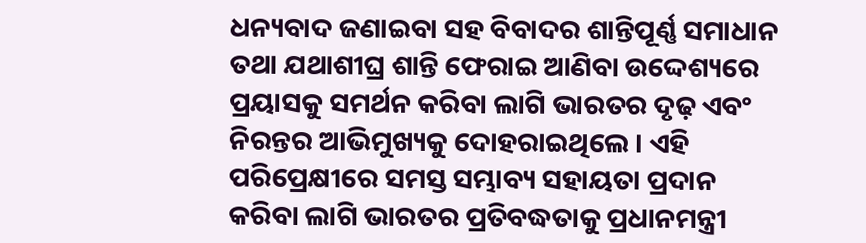ଧନ୍ୟବାଦ ଜଣାଇବା ସହ ବିବାଦର ଶାନ୍ତିପୂର୍ଣ୍ଣ ସମାଧାନ ତଥା ଯଥାଶୀଘ୍ର ଶାନ୍ତି ଫେରାଇ ଆଣିବା ଉଦ୍ଦେଶ୍ୟରେ ପ୍ରୟାସକୁ ସମର୍ଥନ କରିବା ଲାଗି ଭାରତର ଦୃଢ଼ ଏବଂ ନିରନ୍ତର ଆଭିମୁଖ୍ୟକୁ ଦୋହରାଇଥିଲେ । ଏହି ପରିପ୍ରେକ୍ଷୀରେ ସମସ୍ତ ସମ୍ଭାବ୍ୟ ସହାୟତା ପ୍ରଦାନ କରିବା ଲାଗି ଭାରତର ପ୍ରତିବଦ୍ଧତାକୁ ପ୍ରଧାନମନ୍ତ୍ରୀ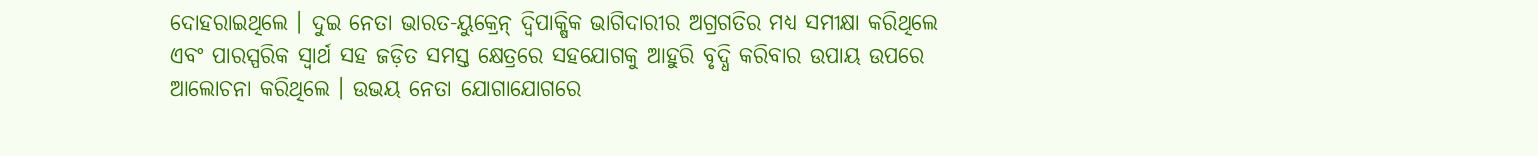ଦୋହରାଇଥିଲେ । ଦୁଇ ନେତା ଭାରତ-ୟୁକ୍ରେନ୍ ଦ୍ୱିପାକ୍ଷିକ ଭାଗିଦାରୀର ଅଗ୍ରଗତିର ମଧ୍ୟ ସମୀକ୍ଷା କରିଥିଲେ ଏବଂ ପାରସ୍ପରିକ ସ୍ୱାର୍ଥ ସହ ଜଡ଼ିତ ସମସ୍ତ କ୍ଷେତ୍ରରେ ସହଯୋଗକୁ ଆହୁରି ବୃଦ୍ଧି କରିବାର ଉପାୟ ଉପରେ ଆଲୋଚନା କରିଥିଲେ । ଉଭୟ ନେତା ଯୋଗାଯୋଗରେ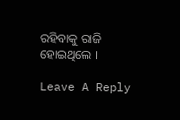ରହିବାକୁ ରାଜି ହୋଇଥିଲେ ।

Leave A Reply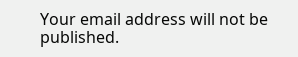Your email address will not be published.